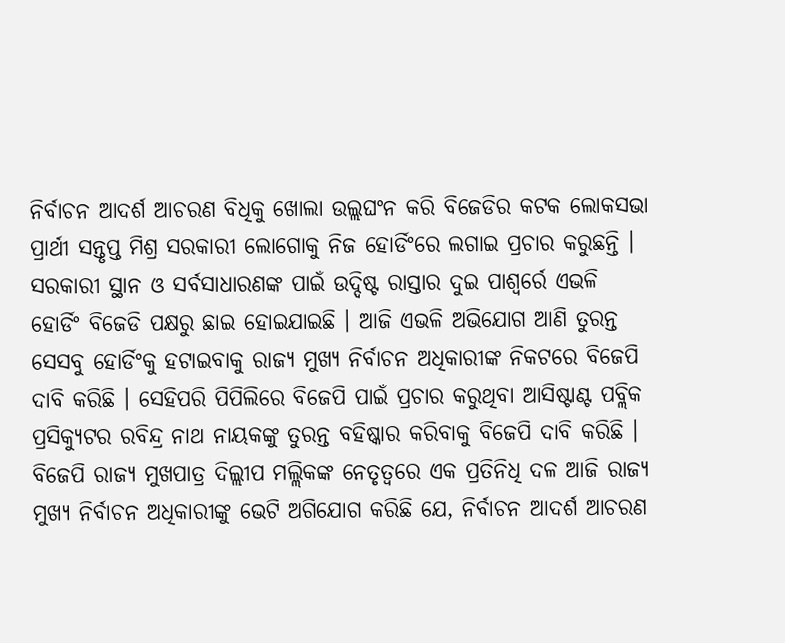ନିର୍ବାଚନ ଆଦର୍ଶ ଆଚରଣ ବିଧିକୁ ଖୋଲା ଉଲ୍ଲଘଂନ କରି ବିଜେଡିର କଟକ ଲୋକସଭା ପ୍ରାର୍ଥୀ ସନ୍ତୃପ୍ତ ମିଶ୍ର ସରକାରୀ ଲୋଗୋକୁ ନିଜ ହୋର୍ଡିଂରେ ଲଗାଇ ପ୍ରଚାର କରୁଛନ୍ତି । ସରକାରୀ ସ୍ଥାନ ଓ ସର୍ବସାଧାରଣଙ୍କ ପାଇଁ ଉଦ୍ଦିଷ୍ଟ ରାସ୍ତାର ଦୁଇ ପାଶ୍ୱର୍ରେ ଏଭଳି ହୋର୍ଡିଂ ବିଜେଡି ପକ୍ଷରୁ ଛାଇ ହୋଇଯାଇଛି । ଆଜି ଏଭଳି ଅଭିଯୋଗ ଆଣି ତୁରନ୍ତ ସେସବୁ ହୋର୍ଡିଂକୁ ହଟାଇବାକୁ ରାଜ୍ୟ ମୁଖ୍ୟ ନିର୍ବାଚନ ଅଧିକାରୀଙ୍କ ନିକଟରେ ବିଜେପି ଦାବି କରିଛି । ସେହିପରି ପିପିଲିରେ ବିଜେପି ପାଇଁ ପ୍ରଚାର କରୁଥିବା ଆସିଷ୍ଟାଣ୍ଟ ପବ୍ଲିକ ପ୍ରସିକ୍ୟୁଟର ରବିନ୍ଦ୍ର ନାଥ ନାୟକଙ୍କୁ ତୁରନ୍ତ ବହିଷ୍କାର କରିବାକୁ ବିଜେପି ଦାବି କରିଛି ।
ବିଜେପି ରାଜ୍ୟ ମୁଖପାତ୍ର ଦିଲ୍ଲୀପ ମଲ୍ଲିକଙ୍କ ନେତୃତ୍ୱରେ ଏକ ପ୍ରତିନିଧି ଦଳ ଆଜି ରାଜ୍ୟ ମୁଖ୍ୟ ନିର୍ବାଚନ ଅଧିକାରୀଙ୍କୁ ଭେଟି ଅଗିଯୋଗ କରିଛି ଯେ, ନିର୍ବାଚନ ଆଦର୍ଶ ଆଚରଣ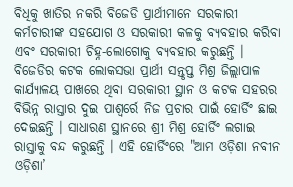ବିଧିକୁ ଖାତିର ନକରି ବିଜେଡି ପ୍ରାର୍ଥୀମାନେ ସରକାରୀ କର୍ମଚାରୀଙ୍କ ସହଯୋଗ ଓ ସରକାରୀ କଳକୁ ବ୍ୟବହାର କରିବା ଏବଂ ସରକାରୀ ଚିହ୍ନ-ଲୋଗୋକୁ ବ୍ୟବହାର କରୁଛନ୍ତି । ବିଜେଡିର କଟକ ଲୋକସଭା ପ୍ରାର୍ଥୀ ସନ୍ତୃପ୍ତ ମିଶ୍ର ଜିଲ୍ଲାପାଳ କାର୍ଯ୍ୟାଳୟ ପାଖରେ ଥିବା ସରକାରୀ ସ୍ଥାନ ଓ କଟକ ସହରର ବିଭିନ୍ନ ରାସ୍ତାର ଦୁଇ ପାଶ୍ୱର୍ରେ ନିଜ ପ୍ରଚାର ପାଇଁ ହୋର୍ଡିଂ ଛାଇ ଦେଇଛନ୍ତି । ସାଧାରଣ ସ୍ଥାନରେ ଶ୍ରୀ ମିଶ୍ର ହୋର୍ଡିଂ ଲଗାଇ ରାସ୍ତାକୁ ବନ୍ଦ କରୁଛନ୍ତି । ଏହି ହୋର୍ଡିଂରେ "ଆମ ଓଡ଼ିଶା ନବୀନ ଓଡ଼ିଶା’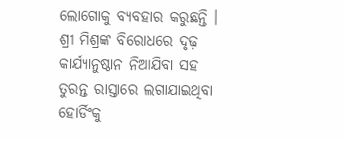ଲୋଗୋକୁ ବ୍ୟବହାର କରୁଛନ୍ତି । ଶ୍ରୀ ମିଶ୍ରଙ୍କ ବିରୋଧରେ ଦୃଢ଼ କାର୍ଯ୍ୟାନୁଷ୍ଠାନ ନିଆଯିବା ସହ ତୁରନ୍ତ ରାସ୍ତାରେ ଲଗାଯାଇଥିବା ହୋର୍ଡିଂକୁ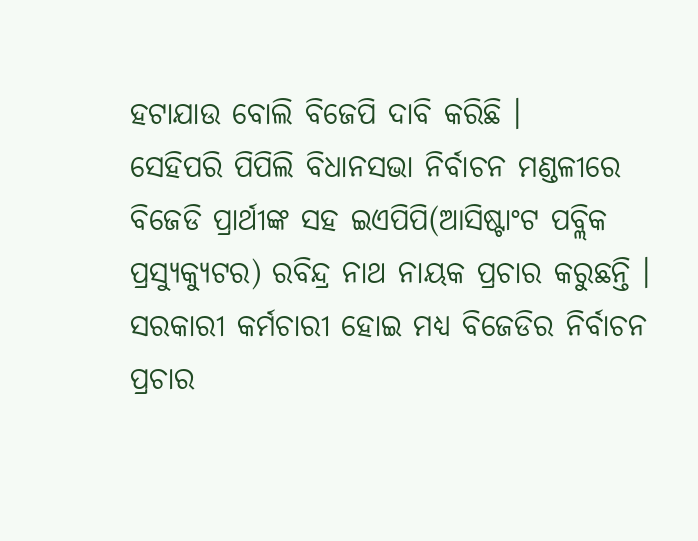ହଟାଯାଉ ବୋଲି ବିଜେପି ଦାବି କରିଛି ।
ସେହିପରି ପିପିଲି ବିଧାନସଭା ନିର୍ବାଚନ ମଣ୍ଡଳୀରେ ବିଜେଡି ପ୍ରାର୍ଥୀଙ୍କ ସହ ଇଏପିପି(ଆସିଷ୍ଟାଂଟ ପବ୍ଲିକ ପ୍ରସ୍ୟୁକ୍ୟୁଟର) ରବିନ୍ଦ୍ର ନାଥ ନାୟକ ପ୍ରଚାର କରୁଛନ୍ତି । ସରକାରୀ କର୍ମଚାରୀ ହୋଇ ମଧ୍ୟ ବିଜେଡିର ନିର୍ବାଚନ ପ୍ରଚାର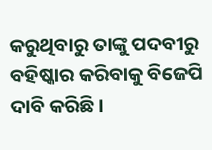କରୁଥିବାରୁ ତାଙ୍କୁ ପଦବୀରୁ ବହିଷ୍କାର କରିବାକୁ ବିଜେପି ଦାବି କରିଛି ।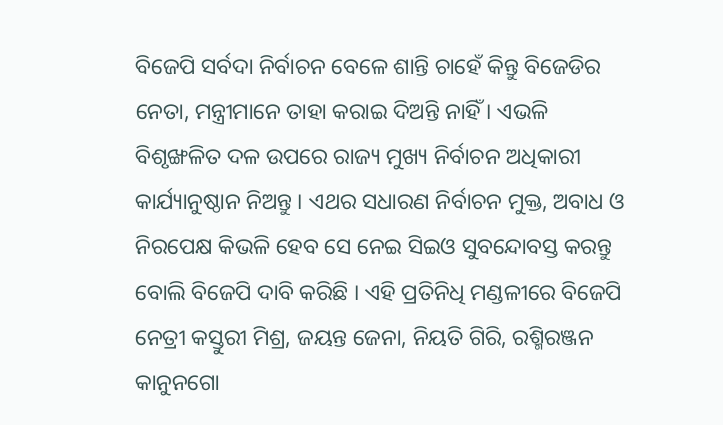ବିଜେପି ସର୍ବଦା ନିର୍ବାଚନ ବେଳେ ଶାନ୍ତି ଚାହେଁ କିନ୍ତୁ ବିଜେଡିର ନେତା, ମନ୍ତ୍ରୀମାନେ ତାହା କରାଇ ଦିଅନ୍ତି ନାହିଁ । ଏଭଳି ବିଶୃଙ୍ଖଳିତ ଦଳ ଉପରେ ରାଜ୍ୟ ମୁଖ୍ୟ ନିର୍ବାଚନ ଅଧିକାରୀ କାର୍ଯ୍ୟାନୁଷ୍ଠାନ ନିଅନ୍ତୁ । ଏଥର ସଧାରଣ ନିର୍ବାଚନ ମୁକ୍ତ, ଅବାଧ ଓ ନିରପେକ୍ଷ କିଭଳି ହେବ ସେ ନେଇ ସିଇଓ ସୁବନ୍ଦୋବସ୍ତ କରନ୍ତୁ ବୋଲି ବିଜେପି ଦାବି କରିଛି । ଏହି ପ୍ରତିନିଧି ମଣ୍ଡଳୀରେ ବିଜେପି ନେତ୍ରୀ କସ୍ତୁରୀ ମିଶ୍ର, ଜୟନ୍ତ ଜେନା, ନିୟତି ଗିରି, ରଶ୍ମିରଞ୍ଜନ କାନୁନଗୋ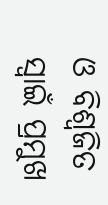ଓ ବିଶ୍ୱଜିତ ସ୍ୱାଇଁ ପ୍ରମୁଖ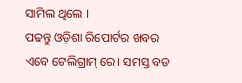ସାମିଲ ଥିଲେ ।
ପଢନ୍ତୁ ଓଡ଼ିଶା ରିପୋର୍ଟର ଖବର ଏବେ ଟେଲିଗ୍ରାମ୍ ରେ। ସମସ୍ତ ବଡ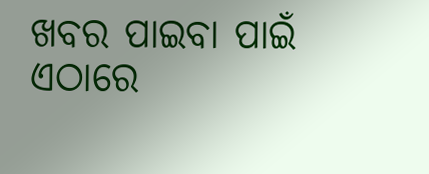ଖବର ପାଇବା ପାଇଁ ଏଠାରେ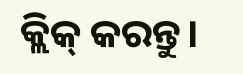କ୍ଲିକ୍ କରନ୍ତୁ।